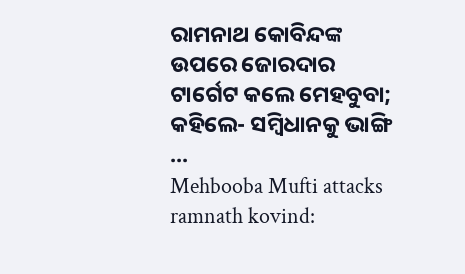ରାମନାଥ କୋବିନ୍ଦଙ୍କ ଉପରେ ଜୋରଦାର ଟାର୍ଗେଟ କଲେ ମେହବୁବା; କହିଲେ- ସମ୍ବିଧାନକୁ ଭାଙ୍ଗି ...
Mehbooba Mufti attacks ramnath kovind: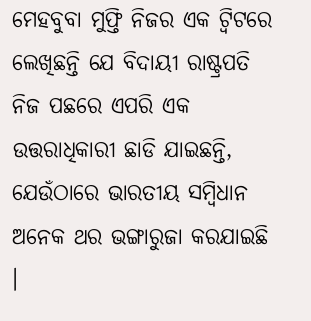ମେହବୁବା ମୁଫ୍ତି ନିଜର ଏକ ଟ୍ୱିଟରେ ଲେଖିଛନ୍ତି ଯେ ବିଦାୟୀ ରାଷ୍ଟ୍ରପତି ନିଜ ପଛରେ ଏପରି ଏକ ଉତ୍ତରାଧିକାରୀ ଛାଡି ଯାଇଛନ୍ତି, ଯେଉଁଠାରେ ଭାରତୀୟ ସମ୍ବିଧାନ ଅନେକ ଥର ଭଙ୍ଗାରୁଜା କରଯାଇଛି ।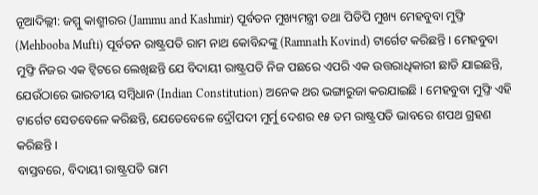ନୂଆଦିଲ୍ଲୀ: ଜମ୍ମୁ କାଶ୍ମୀରର (Jammu and Kashmir) ପୂର୍ବତନ ମୁଖ୍ୟମନ୍ତ୍ରୀ ତଥା ପିଡିପି ମୁଖ୍ୟ ମେହବୁବା ମୁଫ୍ତି (Mehbooba Mufti) ପୂର୍ବତନ ରାଷ୍ଟ୍ରପତି ରାମ ନାଥ କୋବିନ୍ଦଙ୍କୁ (Ramnath Kovind) ଟାର୍ଗେଟ କରିଛନ୍ତି । ମେହବୁବା ମୁଫ୍ତି ନିଜର ଏକ ଟ୍ୱିଟରେ ଲେଖିଛନ୍ତି ଯେ ବିଦାୟୀ ରାଷ୍ଟ୍ରପତି ନିଜ ପଛରେ ଏପରି ଏକ ଉତ୍ତରାଧିକାରୀ ଛାଡି ଯାଇଛନ୍ତି, ଯେଉଁଠାରେ ଭାରତୀୟ ସମ୍ବିଧାନ (Indian Constitution) ଅନେକ ଥର ଭଙ୍ଗାରୁଜା କରଯାଇଛି । ମେହବୁବା ମୁଫ୍ତି ଏହି ଟାର୍ଗେଟ ସେତବେଳେ କରିଛନ୍ତି, ଯେତେବେଳେ ଦ୍ରୌପଦୀ ମୁର୍ମୁ ଦେଶର ୧୫ ତମ ରାଷ୍ଟ୍ରପତି ଭାବରେ ଶପଥ ଗ୍ରହଣ କରିଛନ୍ତି ।
ବାସ୍ତବରେ, ବିଦାୟୀ ରାଷ୍ଟ୍ରପତି ରାମ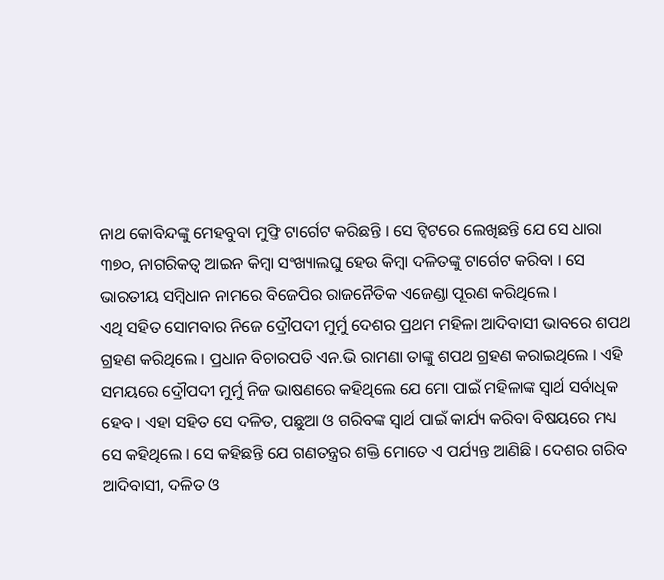ନାଥ କୋବିନ୍ଦଙ୍କୁ ମେହବୁବା ମୁଫ୍ତି ଟାର୍ଗେଟ କରିଛନ୍ତି । ସେ ଟ୍ୱିଟରେ ଲେଖିଛନ୍ତି ଯେ ସେ ଧାରା ୩୭୦, ନାଗରିକତ୍ୱ ଆଇନ କିମ୍ବା ସଂଖ୍ୟାଲଘୁ ହେଉ କିମ୍ବା ଦଳିତଙ୍କୁ ଟାର୍ଗେଟ କରିବା । ସେ ଭାରତୀୟ ସମ୍ବିଧାନ ନାମରେ ବିଜେପିର ରାଜନୈତିକ ଏଜେଣ୍ଡା ପୂରଣ କରିଥିଲେ ।
ଏଥି ସହିତ ସୋମବାର ନିଜେ ଦ୍ରୌପଦୀ ମୁର୍ମୁ ଦେଶର ପ୍ରଥମ ମହିଳା ଆଦିବାସୀ ଭାବରେ ଶପଥ ଗ୍ରହଣ କରିଥିଲେ । ପ୍ରଧାନ ବିଚାରପତି ଏନ.ଭି ରାମଣା ତାଙ୍କୁ ଶପଥ ଗ୍ରହଣ କରାଇଥିଲେ । ଏହି ସମୟରେ ଦ୍ରୌପଦୀ ମୁର୍ମୁ ନିଜ ଭାଷଣରେ କହିଥିଲେ ଯେ ମୋ ପାଇଁ ମହିଳାଙ୍କ ସ୍ୱାର୍ଥ ସର୍ବାଧିକ ହେବ । ଏହା ସହିତ ସେ ଦଳିତ, ପଛୁଆ ଓ ଗରିବଙ୍କ ସ୍ୱାର୍ଥ ପାଇଁ କାର୍ଯ୍ୟ କରିବା ବିଷୟରେ ମଧ୍ୟ ସେ କହିଥିଲେ । ସେ କହିଛନ୍ତି ଯେ ଗଣତନ୍ତ୍ରର ଶକ୍ତି ମୋତେ ଏ ପର୍ଯ୍ୟନ୍ତ ଆଣିଛି । ଦେଶର ଗରିବ ଆଦିବାସୀ, ଦଳିତ ଓ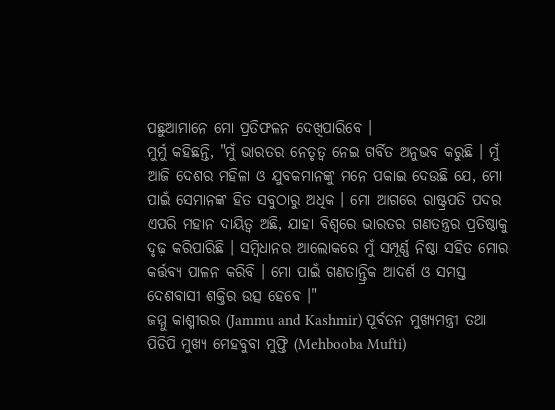ପଛୁଆମାନେ ମୋ ପ୍ରତିଫଳନ ଦେଖିପାରିବେ ।
ମୁର୍ମୁ କହିଛନ୍ତି, "ମୁଁ ଭାରତର ନେତୃତ୍ୱ ନେଇ ଗର୍ବିତ ଅନୁଭବ କରୁଛି । ମୁଁ ଆଜି ଦେଶର ମହିଳା ଓ ଯୁବକମାନଙ୍କୁ ମନେ ପକାଇ ଦେଉଛି ଯେ, ମୋ ପାଇଁ ସେମାନଙ୍କ ହିତ ସବୁଠାରୁ ଅଧିକ । ମୋ ଆଗରେ ରାଷ୍ଟ୍ରପତି ପଦର ଏପରି ମହାନ ଦାୟିତ୍ୱ ଅଛି, ଯାହା ବିଶ୍ୱରେ ଭାରତର ଗଣତନ୍ତ୍ରର ପ୍ରତିଷ୍ଠାକୁ ଦୃଢ଼ କରିପାରିଛି । ସମ୍ବିଧାନର ଆଲୋକରେ ମୁଁ ସମ୍ପୂର୍ଣ୍ଣ ନିଷ୍ଠା ସହିତ ମୋର କର୍ତ୍ତବ୍ୟ ପାଳନ କରିବି । ମୋ ପାଇଁ ଗଣତାନ୍ତ୍ରିକ ଆଦର୍ଶ ଓ ସମସ୍ତ ଦେଶବାସୀ ଶକ୍ତିର ଉତ୍ସ ହେବେ ।"
ଜମ୍ମୁ କାଶ୍ମୀରର (Jammu and Kashmir) ପୂର୍ବତନ ମୁଖ୍ୟମନ୍ତ୍ରୀ ତଥା ପିଡିପି ମୁଖ୍ୟ ମେହବୁବା ମୁଫ୍ତି (Mehbooba Mufti)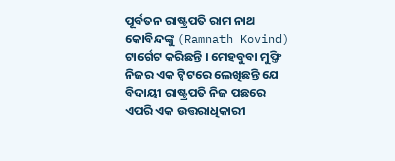ପୂର୍ବତନ ରାଷ୍ଟ୍ରପତି ରାମ ନାଥ କୋବିନ୍ଦଙ୍କୁ (Ramnath Kovind) ଟାର୍ଗେଟ କରିଛନ୍ତି । ମେହବୁବା ମୁଫ୍ତି ନିଜର ଏକ ଟ୍ୱିଟରେ ଲେଖିଛନ୍ତି ଯେ ବିଦାୟୀ ରାଷ୍ଟ୍ରପତି ନିଜ ପଛରେ ଏପରି ଏକ ଉତ୍ତରାଧିକାରୀ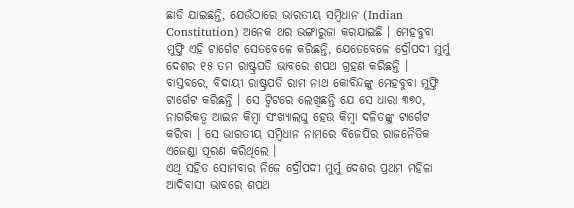ଛାଡି ଯାଇଛନ୍ତି, ଯେଉଁଠାରେ ଭାରତୀୟ ସମ୍ବିଧାନ (Indian Constitution) ଅନେକ ଥର ଭଙ୍ଗାରୁଜା କରଯାଇଛି । ମେହବୁବା ମୁଫ୍ତି ଏହି ଟାର୍ଗେଟ ସେତବେଳେ କରିଛନ୍ତି, ଯେତେବେଳେ ଦ୍ରୌପଦୀ ମୁର୍ମୁ ଦେଶର ୧୫ ତମ ରାଷ୍ଟ୍ରପତି ଭାବରେ ଶପଥ ଗ୍ରହଣ କରିଛନ୍ତି ।
ବାସ୍ତବରେ, ବିଦାୟୀ ରାଷ୍ଟ୍ରପତି ରାମ ନାଥ କୋବିନ୍ଦଙ୍କୁ ମେହବୁବା ମୁଫ୍ତି ଟାର୍ଗେଟ କରିଛନ୍ତି । ସେ ଟ୍ୱିଟରେ ଲେଖିଛନ୍ତି ଯେ ସେ ଧାରା ୩୭୦, ନାଗରିକତ୍ୱ ଆଇନ କିମ୍ବା ସଂଖ୍ୟାଲଘୁ ହେଉ କିମ୍ବା ଦଳିତଙ୍କୁ ଟାର୍ଗେଟ କରିବା । ସେ ଭାରତୀୟ ସମ୍ବିଧାନ ନାମରେ ବିଜେପିର ରାଜନୈତିକ ଏଜେଣ୍ଡା ପୂରଣ କରିଥିଲେ ।
ଏଥି ସହିତ ସୋମବାର ନିଜେ ଦ୍ରୌପଦୀ ମୁର୍ମୁ ଦେଶର ପ୍ରଥମ ମହିଳା ଆଦିବାସୀ ଭାବରେ ଶପଥ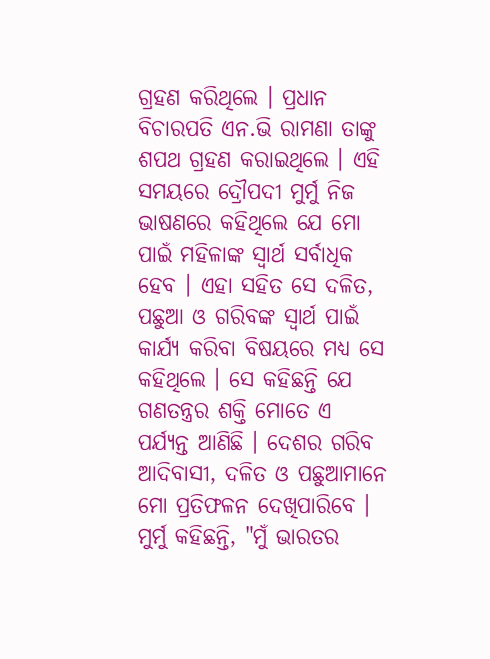ଗ୍ରହଣ କରିଥିଲେ । ପ୍ରଧାନ ବିଚାରପତି ଏନ.ଭି ରାମଣା ତାଙ୍କୁ ଶପଥ ଗ୍ରହଣ କରାଇଥିଲେ । ଏହି ସମୟରେ ଦ୍ରୌପଦୀ ମୁର୍ମୁ ନିଜ ଭାଷଣରେ କହିଥିଲେ ଯେ ମୋ ପାଇଁ ମହିଳାଙ୍କ ସ୍ୱାର୍ଥ ସର୍ବାଧିକ ହେବ । ଏହା ସହିତ ସେ ଦଳିତ, ପଛୁଆ ଓ ଗରିବଙ୍କ ସ୍ୱାର୍ଥ ପାଇଁ କାର୍ଯ୍ୟ କରିବା ବିଷୟରେ ମଧ୍ୟ ସେ କହିଥିଲେ । ସେ କହିଛନ୍ତି ଯେ ଗଣତନ୍ତ୍ରର ଶକ୍ତି ମୋତେ ଏ ପର୍ଯ୍ୟନ୍ତ ଆଣିଛି । ଦେଶର ଗରିବ ଆଦିବାସୀ, ଦଳିତ ଓ ପଛୁଆମାନେ ମୋ ପ୍ରତିଫଳନ ଦେଖିପାରିବେ ।
ମୁର୍ମୁ କହିଛନ୍ତି, "ମୁଁ ଭାରତର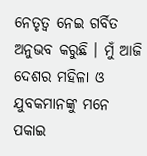ନେତୃତ୍ୱ ନେଇ ଗର୍ବିତ ଅନୁଭବ କରୁଛି । ମୁଁ ଆଜି ଦେଶର ମହିଳା ଓ ଯୁବକମାନଙ୍କୁ ମନେ ପକାଇ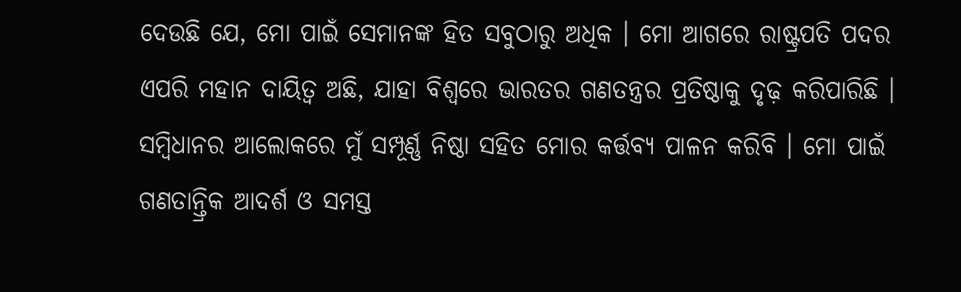ଦେଉଛି ଯେ, ମୋ ପାଇଁ ସେମାନଙ୍କ ହିତ ସବୁଠାରୁ ଅଧିକ । ମୋ ଆଗରେ ରାଷ୍ଟ୍ରପତି ପଦର ଏପରି ମହାନ ଦାୟିତ୍ୱ ଅଛି, ଯାହା ବିଶ୍ୱରେ ଭାରତର ଗଣତନ୍ତ୍ରର ପ୍ରତିଷ୍ଠାକୁ ଦୃଢ଼ କରିପାରିଛି । ସମ୍ବିଧାନର ଆଲୋକରେ ମୁଁ ସମ୍ପୂର୍ଣ୍ଣ ନିଷ୍ଠା ସହିତ ମୋର କର୍ତ୍ତବ୍ୟ ପାଳନ କରିବି । ମୋ ପାଇଁ ଗଣତାନ୍ତ୍ରିକ ଆଦର୍ଶ ଓ ସମସ୍ତ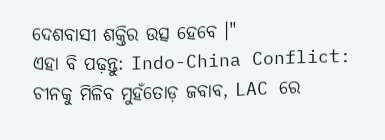ଦେଶବାସୀ ଶକ୍ତିର ଉତ୍ସ ହେବେ ।"
ଏହା ବି ପଢ଼ନ୍ତୁ: Indo-China Conflict: ଚୀନକୁ ମିଳିବ ମୁହଁତୋଡ଼ ଜବାବ, LAC ରେ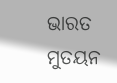ଭାରତ ମୁତୟନ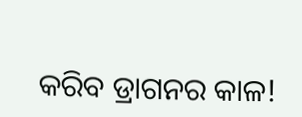କରିବ ଡ୍ରାଗନର କାଳ!